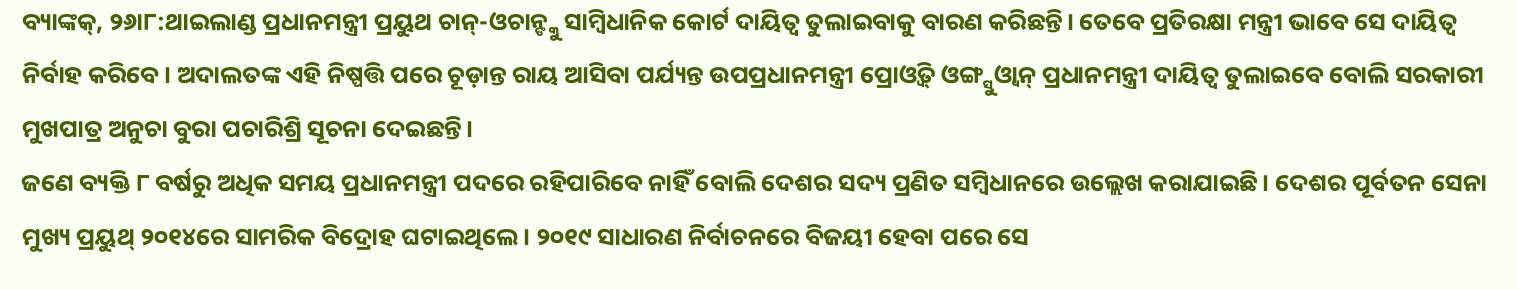ବ୍ୟାଙ୍କକ୍, ୨୬ା୮:ଥାଇଲାଣ୍ଡ ପ୍ରଧାନମନ୍ତ୍ରୀ ପ୍ରୟୁଥ ଚାନ୍-ଓଚାନ୍ଙ୍କୁ ସାମ୍ବିଧାନିକ କୋର୍ଟ ଦାୟିତ୍ୱ ତୁଲାଇବାକୁ ବାରଣ କରିଛନ୍ତି। ତେବେ ପ୍ରତିରକ୍ଷା ମନ୍ତ୍ରୀ ଭାବେ ସେ ଦାୟିତ୍ୱ ନିର୍ବାହ କରିବେ। ଅଦାଲତଙ୍କ ଏହି ନିଷ୍ପତ୍ତି ପରେ ଚୂଡ଼ାନ୍ତ ରାୟ ଆସିବା ପର୍ଯ୍ୟନ୍ତ ଉପପ୍ରଧାନମନ୍ତ୍ରୀ ପ୍ରୋଓ୍ବିତ୍ ଓଙ୍ଗ୍ସୁଓ୍ବାନ୍ ପ୍ରଧାନମନ୍ତ୍ରୀ ଦାୟିତ୍ୱ ତୁଲାଇବେ ବୋଲି ସରକାରୀ ମୁଖପାତ୍ର ଅନୁଚା ବୁରା ପଚାରିଶ୍ରି ସୂଚନା ଦେଇଛନ୍ତି।
ଜଣେ ବ୍ୟକ୍ତି ୮ ବର୍ଷରୁ ଅଧିକ ସମୟ ପ୍ରଧାନମନ୍ତ୍ରୀ ପଦରେ ରହିପାରିବେ ନାହିଁ ବୋଲି ଦେଶର ସଦ୍ୟ ପ୍ରଣିତ ସମ୍ବିଧାନରେ ଉଲ୍ଲେଖ କରାଯାଇଛି। ଦେଶର ପୂର୍ବତନ ସେନା ମୁଖ୍ୟ ପ୍ରୟୁଥ୍ ୨୦୧୪ରେ ସାମରିକ ବିଦ୍ରୋହ ଘଟାଇଥିଲେ। ୨୦୧୯ ସାଧାରଣ ନିର୍ବାଚନରେ ବିଜୟୀ ହେବା ପରେ ସେ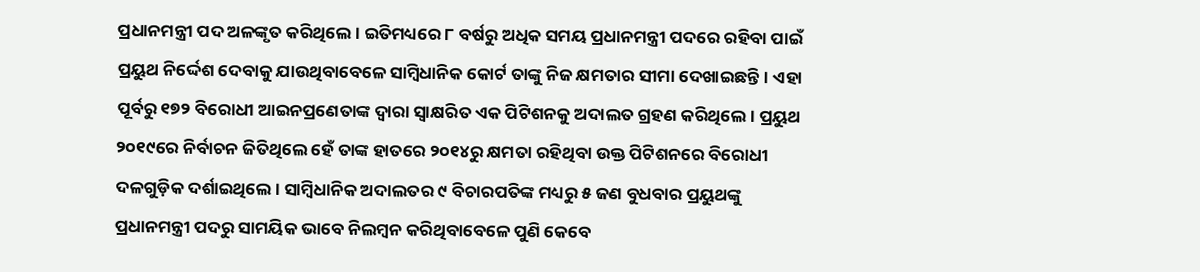ପ୍ରଧାନମନ୍ତ୍ରୀ ପଦ ଅଳଙ୍କୃତ କରିଥିଲେ। ଇତିମଧ୍ୟରେ ୮ ବର୍ଷରୁ ଅଧିକ ସମୟ ପ୍ରଧାନମନ୍ତ୍ରୀ ପଦରେ ରହିବା ପାଇଁ ପ୍ରୟୁଥ ନିର୍ଦ୍ଦେଶ ଦେବାକୁ ଯାଉଥିବାବେଳେ ସାମ୍ବିଧାନିକ କୋର୍ଟ ତାଙ୍କୁ ନିଜ କ୍ଷମତାର ସୀମା ଦେଖାଇଛନ୍ତି। ଏହା ପୂର୍ବରୁ ୧୭୨ ବିରୋଧୀ ଆଇନପ୍ରଣେତାଙ୍କ ଦ୍ୱାରା ସ୍ବାକ୍ଷରିତ ଏକ ପିଟିଶନକୁ ଅଦାଲତ ଗ୍ରହଣ କରିଥିଲେ। ପ୍ରୟୁଥ ୨୦୧୯ରେ ନିର୍ବାଚନ ଜିତିଥିଲେ ହେଁ ତାଙ୍କ ହାତରେ ୨୦୧୪ରୁ କ୍ଷମତା ରହିଥିବା ଉକ୍ତ ପିଟିଶନରେ ବିରୋଧୀ ଦଳଗୁଡ଼ିକ ଦର୍ଶାଇଥିଲେ। ସାମ୍ବିଧାନିକ ଅଦାଲତର ୯ ବିଚାରପତିଙ୍କ ମଧ୍ୟରୁ ୫ ଜଣ ବୁଧବାର ପ୍ରୟୁଥଙ୍କୁ ପ୍ରଧାନମନ୍ତ୍ରୀ ପଦରୁ ସାମୟିକ ଭାବେ ନିଲମ୍ବନ କରିଥିବାବେଳେ ପୁଣି କେବେ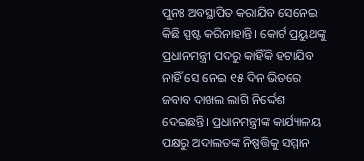ପୁନଃ ଅବସ୍ଥାପିତ କରାଯିବ ସେନେଇ କିଛି ସ୍ପଷ୍ଟ କରିନାହାନ୍ତି। କୋର୍ଟ ପ୍ରୟୁଥଙ୍କୁ ପ୍ରଧାନମନ୍ତ୍ରୀ ପଦରୁ କାହିଁକି ହଟାଯିବ ନାହିଁ ସେ ନେଇ ୧୫ ଦିନ ଭିତରେ ଜବାବ ଦାଖଲ ଲାଗି ନିର୍ଦ୍ଦେଶ ଦେଇଛନ୍ତି। ପ୍ରଧାନମନ୍ତ୍ରୀଙ୍କ କାର୍ଯ୍ୟାଳୟ ପକ୍ଷରୁ ଅଦାଲତଙ୍କ ନିଷ୍ପତ୍ତିକୁ ସମ୍ମାନ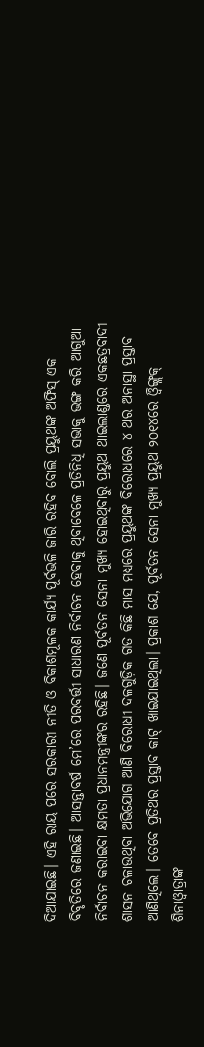ଦିଆଯାଇଛି। ଏହି ରାୟ ପରେ ସରକାରୀ ନୀତି ଓ ବିକାଶମୂଳକ କାର୍ଯ୍ୟ ପୂର୍ବଭଳି ଜାରି ରହିବ ବୋଲି ପ୍ରୟୁଥଙ୍କ ଅଫିସ୍ ଏକ ବିବୃତିରେ ଜଣାଇଛି। ଆସନ୍ତାବର୍ଷ ମେ’ରେ ପରବର୍ତ୍ତୀ ସାଧାରଣ ନିର୍ବାଚନ ହେବାକୁ ଥିବାବେଳେ ପ୍ରତିନିଧି ସଭାକୁ ଭଙ୍ଗ କରି ଆଗୁଆ ନିର୍ବାଚନ କରାଇବା କ୍ଷମତା ପ୍ରଧାନମନ୍ତ୍ରୀଙ୍କର ରହିଛି। ଜଣେ ପୂର୍ବତନ ସେନା ମୁଖ୍ୟ ହୋଇଥିବାରୁ ପ୍ରୟୁଥ ଥାଇଲାଣ୍ଡରେ ଏକଛତ୍ରବାଦୀ ଶାସନ ଚଳାଉଥିବା ଅଭିଯୋଗ ଆଣି ବିରୋଧୀ ଦଳଗୁଡ଼ିକ ଗତ କିଛି ମାସ ମଧ୍ୟରେ ପ୍ରୟୁଥଙ୍କ ବିରୋଧରେ ୪ ଥର ଅନାସ୍ଥା ପ୍ରସ୍ତାବ ଆଣିଥିଲେ। ତେବେ ପ୍ରତିଥର ପ୍ରସ୍ତାବ କାଟ୍ ଖାଇଯାଇଥିଲା। ପ୍ରକାଶ ଯେ, ପୂର୍ବତନ ସେନା ମୁଖ୍ୟ ପ୍ରୟୁଥ ୨୦୧୪ରେ ଓ୍ବିଙ୍ଗ୍ଲକ୍ ଶିନାଓ୍ବାତ୍ରାଙ୍କ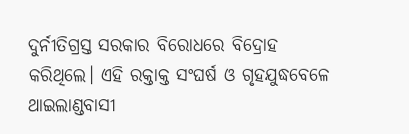ଦୁର୍ନୀତିଗ୍ରସ୍ତ ସରକାର ବିରୋଧରେ ବିଦ୍ରୋହ କରିଥିଲେ। ଏହି ରକ୍ତାକ୍ତ ସଂଘର୍ଷ ଓ ଗୃହଯୁଦ୍ଧବେଳେ ଥାଇଲାଣ୍ଡବାସୀ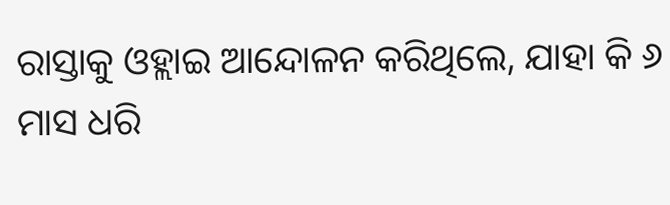ରାସ୍ତାକୁ ଓହ୍ଲାଇ ଆନ୍ଦୋଳନ କରିଥିଲେ, ଯାହା କି ୬ ମାସ ଧରି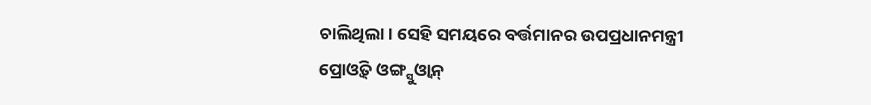ଚାଲିଥିଲା। ସେହି ସମୟରେ ବର୍ତ୍ତମାନର ଉପପ୍ରଧାନମନ୍ତ୍ରୀ ପ୍ରୋଓ୍ବିତ୍ ଓଙ୍ଗ୍ସୁଓ୍ବାନ୍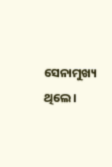ସେନାମୁଖ୍ୟ ଥିଲେ।